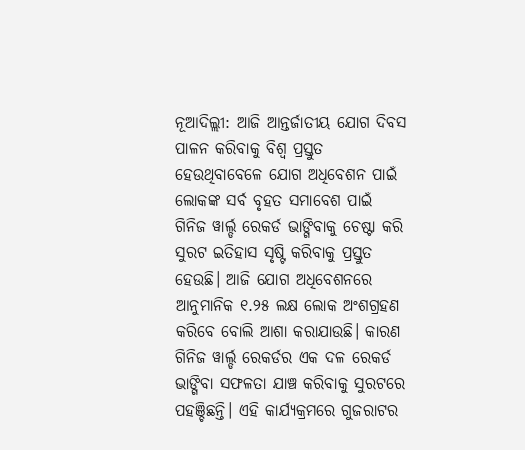ନୂଆଦିଲ୍ଲୀ: ଆଜି ଆନ୍ତର୍ଜାତୀୟ ଯୋଗ ଦିବସ ପାଳନ କରିବାକୁ ବିଶ୍ୱ ପ୍ରସ୍ତୁତ ହେଉଥିବାବେଳେ ଯୋଗ ଅଧିବେଶନ ପାଇଁ ଲୋକଙ୍କ ସର୍ବ ବୃହତ ସମାବେଶ ପାଇଁ ଗିନିଜ ୱାର୍ଲ୍ଡ ରେକର୍ଡ ଭାଙ୍ଗିବାକୁ ଚେଷ୍ଟା କରି ସୁରଟ ଇତିହାସ ସୃଷ୍ଟି କରିବାକୁ ପ୍ରସ୍ତୁତ ହେଉଛି। ଆଜି ଯୋଗ ଅଧିବେଶନରେ ଆନୁମାନିକ ୧.୨୫ ଲକ୍ଷ ଲୋକ ଅଂଶଗ୍ରହଣ କରିବେ ବୋଲି ଆଶା କରାଯାଉଛି। କାରଣ ଗିନିଜ ୱାର୍ଲ୍ଡ ରେକର୍ଡର ଏକ ଦଳ ରେକର୍ଡ ଭାଙ୍ଗିବା ସଫଳତା ଯାଞ୍ଚ କରିବାକୁ ସୁରଟରେ ପହଞ୍ଚିଛନ୍ତି। ଏହି କାର୍ଯ୍ୟକ୍ରମରେ ଗୁଜରାଟର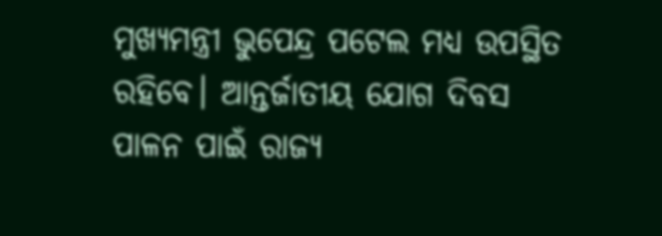ମୁଖ୍ୟମନ୍ତ୍ରୀ ଭୁପେନ୍ଦ୍ର ପଟେଲ ମଧ୍ୟ ଉପସ୍ଥିତ ରହିବେ। ଆନ୍ତର୍ଜାତୀୟ ଯୋଗ ଦିବସ ପାଳନ ପାଇଁ ରାଜ୍ୟ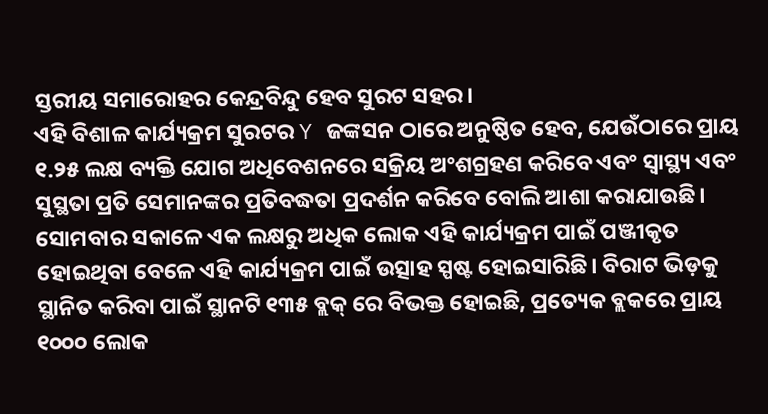ସ୍ତରୀୟ ସମାରୋହର କେନ୍ଦ୍ରବିନ୍ଦୁ ହେବ ସୁରଟ ସହର।
ଏହି ବିଶାଳ କାର୍ଯ୍ୟକ୍ରମ ସୁରଟର Y ଜଙ୍କସନ ଠାରେ ଅନୁଷ୍ଠିତ ହେବ, ଯେଉଁଠାରେ ପ୍ରାୟ ୧.୨୫ ଲକ୍ଷ ବ୍ୟକ୍ତି ଯୋଗ ଅଧିବେଶନରେ ସକ୍ରିୟ ଅଂଶଗ୍ରହଣ କରିବେ ଏବଂ ସ୍ୱାସ୍ଥ୍ୟ ଏବଂ ସୁସ୍ଥତା ପ୍ରତି ସେମାନଙ୍କର ପ୍ରତିବଦ୍ଧତା ପ୍ରଦର୍ଶନ କରିବେ ବୋଲି ଆଶା କରାଯାଉଛି। ସୋମବାର ସକାଳେ ଏକ ଲକ୍ଷରୁ ଅଧିକ ଲୋକ ଏହି କାର୍ଯ୍ୟକ୍ରମ ପାଇଁ ପଞ୍ଜୀକୃତ ହୋଇଥିବା ବେଳେ ଏହି କାର୍ଯ୍ୟକ୍ରମ ପାଇଁ ଉତ୍ସାହ ସ୍ପଷ୍ଟ ହୋଇସାରିଛି। ବିରାଟ ଭିଡ଼କୁ ସ୍ଥାନିତ କରିବା ପାଇଁ ସ୍ଥାନଟି ୧୩୫ ବ୍ଲକ୍ ରେ ବିଭକ୍ତ ହୋଇଛି, ପ୍ରତ୍ୟେକ ବ୍ଲକରେ ପ୍ରାୟ ୧୦୦୦ ଲୋକ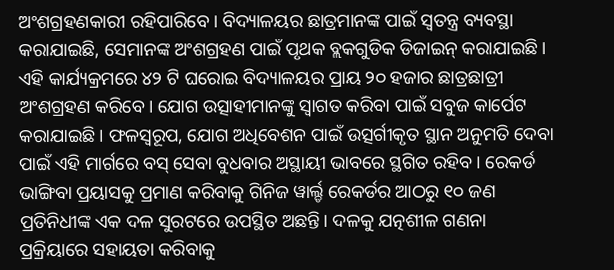ଅଂଶଗ୍ରହଣକାରୀ ରହିପାରିବେ। ବିଦ୍ୟାଳୟର ଛାତ୍ରମାନଙ୍କ ପାଇଁ ସ୍ୱତନ୍ତ୍ର ବ୍ୟବସ୍ଥା କରାଯାଇଛି, ସେମାନଙ୍କ ଅଂଶଗ୍ରହଣ ପାଇଁ ପୃଥକ ବ୍ଲକଗୁଡିକ ଡିଜାଇନ୍ କରାଯାଇଛି।
ଏହି କାର୍ଯ୍ୟକ୍ରମରେ ୪୨ ଟି ଘରୋଇ ବିଦ୍ୟାଳୟର ପ୍ରାୟ ୨୦ ହଜାର ଛାତ୍ରଛାତ୍ରୀ ଅଂଶଗ୍ରହଣ କରିବେ। ଯୋଗ ଉତ୍ସାହୀମାନଙ୍କୁ ସ୍ୱାଗତ କରିବା ପାଇଁ ସବୁଜ କାର୍ପେଟ କରାଯାଇଛି। ଫଳସ୍ୱରୂପ, ଯୋଗ ଅଧିବେଶନ ପାଇଁ ଉତ୍ସର୍ଗୀକୃତ ସ୍ଥାନ ଅନୁମତି ଦେବା ପାଇଁ ଏହି ମାର୍ଗରେ ବସ୍ ସେବା ବୁଧବାର ଅସ୍ଥାୟୀ ଭାବରେ ସ୍ଥଗିତ ରହିବ। ରେକର୍ଡ ଭାଙ୍ଗିବା ପ୍ରୟାସକୁ ପ୍ରମାଣ କରିବାକୁ ଗିନିଜ ୱାର୍ଲ୍ଡ ରେକର୍ଡର ଆଠରୁ ୧୦ ଜଣ ପ୍ରତିନିଧୀଙ୍କ ଏକ ଦଳ ସୁରଟରେ ଉପସ୍ଥିତ ଅଛନ୍ତି। ଦଳକୁ ଯତ୍ନଶୀଳ ଗଣନା ପ୍ରକ୍ରିୟାରେ ସହାୟତା କରିବାକୁ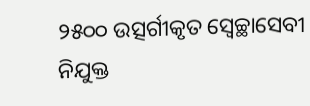୨୫୦୦ ଉତ୍ସର୍ଗୀକୃତ ସ୍ବେଚ୍ଛାସେବୀ ନିଯୁକ୍ତ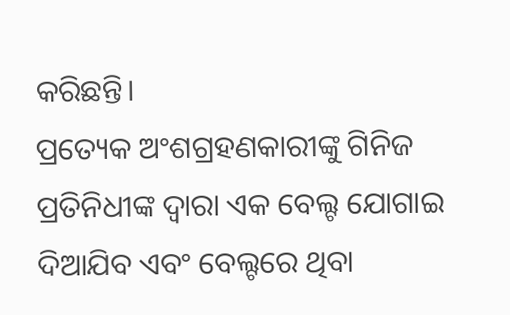କରିଛନ୍ତି।
ପ୍ରତ୍ୟେକ ଅଂଶଗ୍ରହଣକାରୀଙ୍କୁ ଗିନିଜ ପ୍ରତିନିଧୀଙ୍କ ଦ୍ଵାରା ଏକ ବେଲ୍ଟ ଯୋଗାଇ ଦିଆଯିବ ଏବଂ ବେଲ୍ଟରେ ଥିବା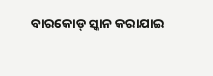ବାରକୋଡ୍ ସ୍କାନ କରାଯାଇ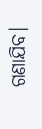ଗଣାଯିବ।